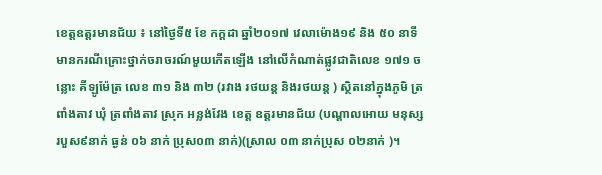ខេត្តឧត្តរមានជ័យ ៖ នៅថ្ងៃទី៥ ខែ កក្តដា ឆ្នាំ២០១៧ វេលាម៉ោង១៩ និង ៥០ នាទី មានករណីគ្រោះថ្នាក់ចរាចរណ៍មួយកើតឡើង នៅលើកំណាត់ផ្លូវជាតិលេខ ១៧១ ចន្លោះ គីឡូម៉ែត្រ លេខ ៣១ និង ៣២ (រវាង រថយន្ត និងរថយន្ត ) ស្ថិតនៅក្នុងភូមិ ត្រពាំងតាវ ឃុំ ត្រពាំងតាវ ស្រុក អន្លង់វែង ខេត្ត ឧត្តរមានជ័យ (បណ្តាលអោយ មនុស្ស របួស៩នាក់ ធ្ងន់ ០៦ នាក់ ប្រុស០៣ នាក់)(ស្រាល ០៣ នាក់ប្រុស ០២នាក់ )។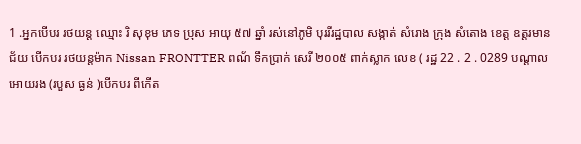1 .អ្នកបើបរ រថយន្ត ឈ្មោះ រិ សុខុម ភេទ ប្រុស អាយុ ៥៧ ឆ្នាំ រស់នៅភូមិ បុររីរដ្ឋបាល សង្កាត់ សំរោង ក្រុង សំតោង ខេត្ត ឧត្តរមានជ័យ បើកបរ រថយន្តម៉ាក Nissan FRONTTER ពណ័ ទឹកប្រាក់ សេរី ២០០៥ ពាក់ស្លាក លេខ ( រដ្ឋ 22 . 2 . 0289 បណ្តាលអោយរង (របួស ធ្ងន់ )បើកបរ ពីកើត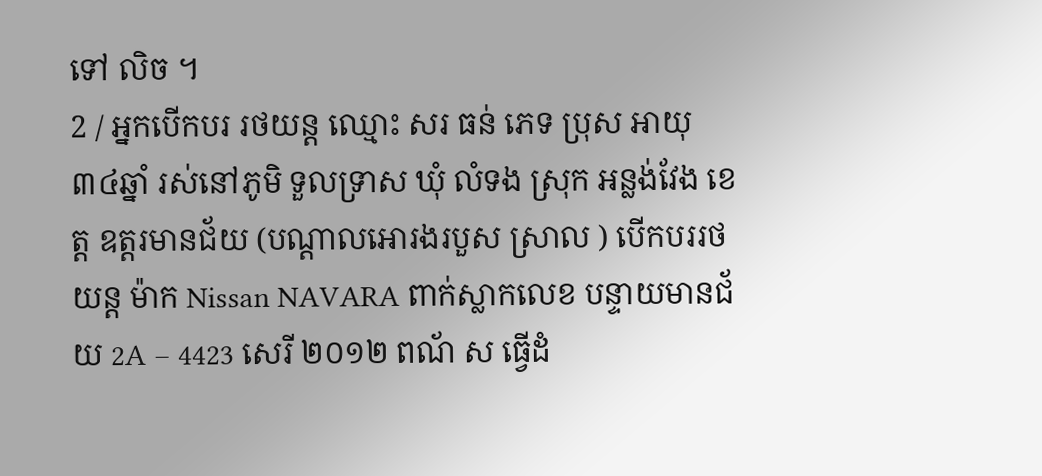ទៅ លិច ។
2 / អ្នកបើកបរ រថយន្ត ឈ្មោះ សរ ធន់ ភេទ ប្រុស អាយុ ៣៤ឆ្នាំ រស់នៅភូមិ ទួលទ្រាស ឃុំ លំទង ស្រុក អន្លង់វែង ខេត្ត ឧត្តរមានជ័យ (បណ្តាលអោរងរបួស ស្រាល ) បើកបររថយន្ត ម៉ាក Nissan NAVARA ពាក់ស្លាកលេខ បន្ទាយមានជ័យ 2A – 4423 សេរី ២០១២ ពណ័ ស ធ្វើដំ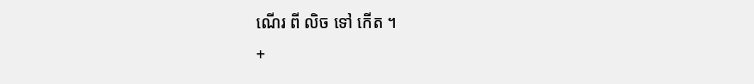ណើរ ពី លិច ទៅ កើត ។
+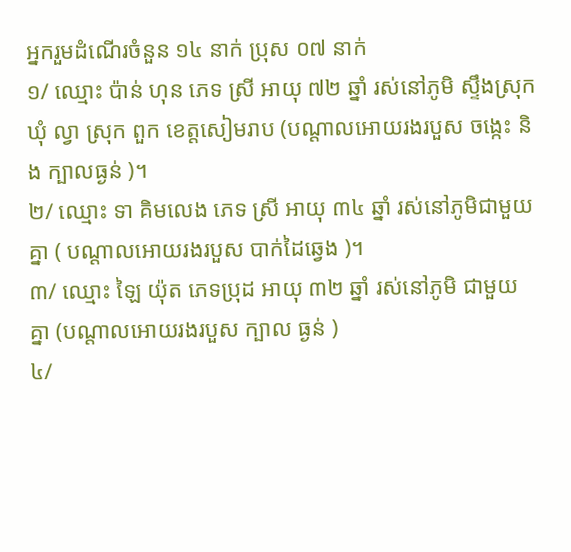អ្នករួមដំណើរចំនួន ១៤ នាក់ ប្រុស ០៧ នាក់
១/ ឈ្មោះ ប៉ាន់ ហុន ភេទ ស្រី អាយុ ៧២ ឆ្នាំ រស់នៅភូមិ ស្ទឹងស្រុក ឃុំ ល្វា ស្រុក ពួក ខេត្តសៀមរាប (បណ្តាលអោយរងរបួស ចង្កេះ និង ក្បាលធ្ងន់ )។
២/ ឈ្មោះ ទា គិមលេង ភេទ ស្រី អាយុ ៣៤ ឆ្នាំ រស់នៅភូមិជាមួយគ្នា ( បណ្តាលអោយរងរបួស បាក់ដៃឆ្វេង )។
៣/ ឈ្មោះ ឡៃ យ៉ុត ភេទប្រុដ អាយុ ៣២ ឆ្នាំ រស់នៅភូមិ ជាមួយ គ្នា (បណ្តាលអោយរងរបួស ក្បាល ធ្ងន់ )
៤/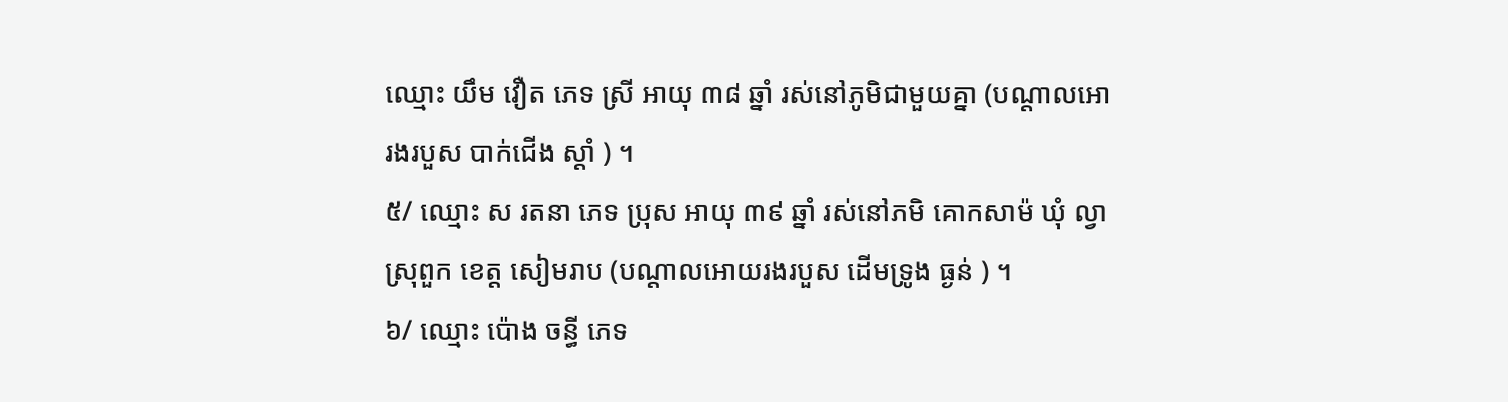ឈ្មោះ យឹម វឿត ភេទ ស្រី អាយុ ៣៨ ឆ្នាំ រស់នៅភូមិជាមួយគ្នា (បណ្តាលអោរងរបួស បាក់ជើង ស្ដាំ ) ។
៥/ ឈ្មោះ ស រតនា ភេទ ប្រុស អាយុ ៣៩ ឆ្នាំ រស់នៅភមិ គោកសាម៉ ឃុំ ល្វា ស្រុពួក ខេត្ត សៀមរាប (បណ្តាលអោយរងរបួស ដើមទ្រូង ធ្ងន់ ) ។
៦/ ឈ្មោះ ប៉ោង ចន្ធី ភេទ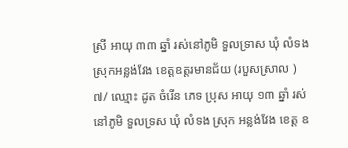ស្រី អាយុ ៣៣ ឆ្នាំ រស់នៅភូមិ ទួលទ្រាស ឃុំ លំទង ស្រុកអន្លង់វែង ខេត្តឧត្តរមានជ័យ (របួសស្រាល )
៧/ ឈ្មោះ ដូត ចំរើន ភេទ ប្រុស អាយុ ១៣ ឆ្នាំ រស់នៅភូមិ ទួលទ្រស ឃុំ លំទង ស្រុក អន្លង់វែង ខេត្ត ឧ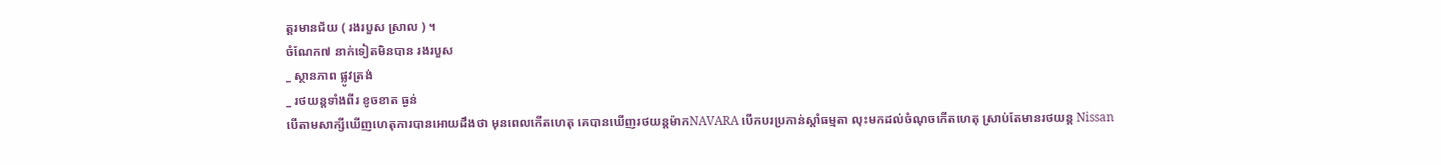ត្តរមានជ័យ ( រងរបួស ស្រាល ) ។
ចំណែក៧ នាក់ទៀតមិនបាន រងរបួស
_ ស្ថានភាព ផ្លូវត្រង់
_ រថយន្តទាំងពីរ ខូចខាត ធ្ងន់
បើតាមសាក្សីឃើញហេតុការបានអោយដឹងថា មុនពេលកើតហេតុ គេបានឃើញរថយន្តម៉ាកNAVARA បើកបរប្រកាន់ស្តាំធម្មតា លុះមកដល់ចំណុចកើតហេតុ ស្រាប់តែមានរថយន្ត Nissan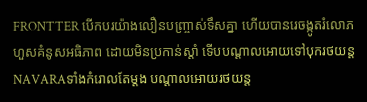FRONTTER បើកបរយ៉ាងលឿនបញ្រ្ចាស់ទឹសគ្នា ហើយបានរេចង្កូតរំលោភហួសគំនូសអធិភាព ដោយមិនប្រកាន់ស្តាំ ទើបបណ្តាលអោយទៅបុករថយន្ត NAVARAទាំងកំរោលតែម្តង បណ្តាលអោយរថយន្ត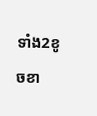ទាំង2ខូចខា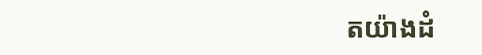តយ៉ាងដំ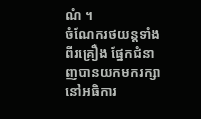ណំ ។
ចំណែករថយន្តទាំងពីរគ្រឿង ផ្នែកជំនាញបានយកមករក្សានៅអធិការ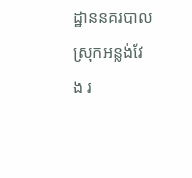ដ្ឋាននគរបាលស្រុកអន្លង់វែង រ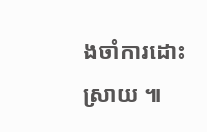ងចាំការដោះស្រាយ ៕